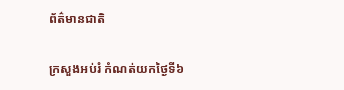ព័ត៌មានជាតិ

ក្រសួងអប់រំ កំណត់យកថ្ងៃទី៦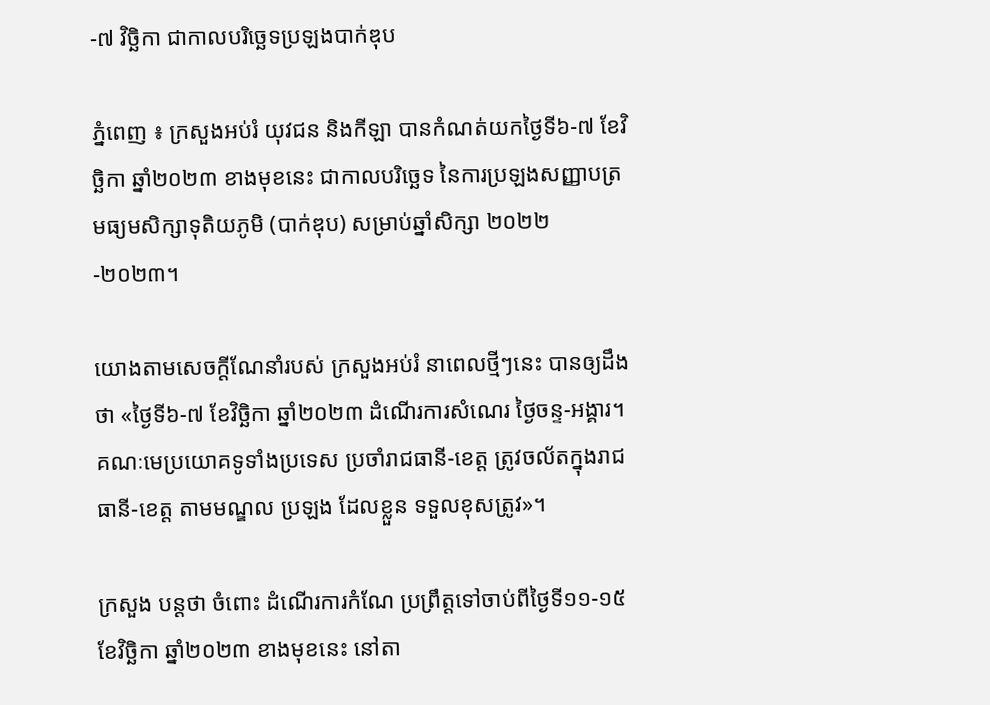-៧ វិច្ឆិកា ជាកាលបរិច្ឆេទប្រឡងបាក់ឌុប

ភ្នំពេញ ៖ ក្រសួងអប់រំ យុវជន និងកីឡា បានកំណត់យកថ្ងៃទី៦-៧ ខែវិច្ឆិកា ឆ្នាំ២០២៣ ខាងមុខនេះ ជាកាលបរិច្ឆេទ នៃការប្រឡងសញ្ញាបត្រមធ្យមសិក្សាទុតិយភូមិ (បាក់ឌុប) សម្រាប់ឆ្នាំសិក្សា ២០២២-២០២៣។

យោងតាមសេចក្ដីណែនាំរបស់ ក្រសួងអប់រំ នាពេលថ្មីៗនេះ បានឲ្យដឹងថា «ថ្ងៃទី៦-៧ ខែវិច្ឆិកា ឆ្នាំ២០២៣ ដំណើរការសំណេរ ថ្ងៃចន្ទ-អង្គារ។ គណៈមេប្រយោគទូទាំងប្រទេស ប្រចាំរាជធានី-ខេត្ត ត្រូវចល័តក្នុងរាជធានី-ខេត្ត តាមមណ្ឌល ប្រឡង ដែលខ្លួន ទទួលខុសត្រូវ»។

ក្រសួង បន្ដថា ចំពោះ ដំណើរការកំណែ ប្រព្រឹត្តទៅចាប់ពីថ្ងៃទី១១-១៥ ខែវិច្ឆិកា ឆ្នាំ២០២៣ ខាងមុខនេះ នៅតា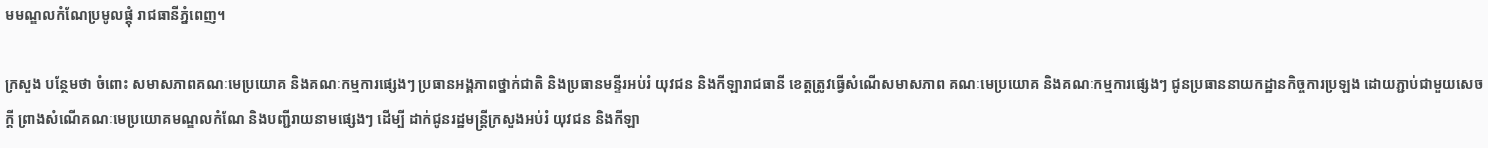មមណ្ឌលកំណែប្រមូលផ្ដុំ រាជធានីភ្នំពេញ។

ក្រសួង បន្ថែមថា ចំពោះ សមាសភាពគណៈមេប្រយោគ និងគណៈកម្មការផ្សេងៗ ប្រធានអង្គភាពថ្នាក់ជាតិ និងប្រធានមន្ទីរអប់រំ យុវជន និងកីឡារាជធានី ខេត្តត្រូវធ្វើសំណើសមាសភាព គណៈមេប្រយោគ និងគណៈកម្មការផ្សេងៗ ជូនប្រធាននាយកដ្ឋានកិច្ចការប្រឡង ដោយភ្ជាប់ជាមួយសេចក្តី ព្រាងសំណើគណៈមេប្រយោគមណ្ឌលកំណែ និងបញ្ជីរាយនាមផ្សេងៗ ដើម្បី ដាក់ជូនរដ្ឋមន្ត្រីក្រសួងអប់រំ យុវជន និងកីឡា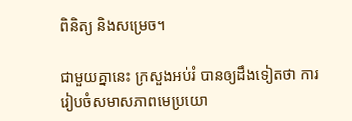ពិនិត្យ និងសម្រេច។

ជាមួយគ្នានេះ ក្រសួងអប់រំ បានឲ្យដឹងទៀតថា ការរៀបចំសមាសភាពមេប្រយោ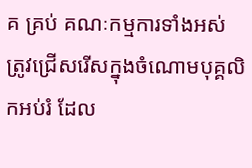គ គ្រប់ គណៈកម្មការទាំងអស់ ត្រូវជ្រើសរើសក្នុងចំណោមបុគ្គលិកអប់រំ ដែល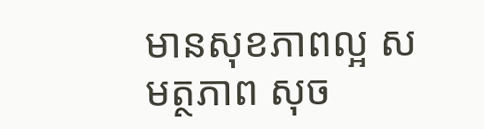មានសុខភាពល្អ សមត្ថភាព សុច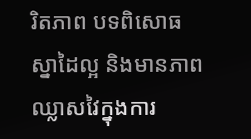រិតភាព បទពិសោធ ស្នាដៃល្អ និងមានភាពឈ្លាសវៃក្នុងការ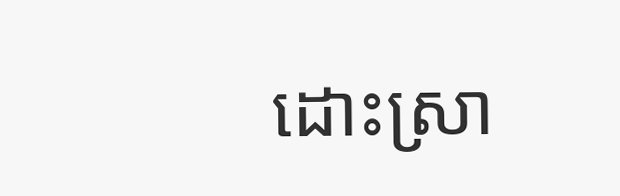ដោះស្រា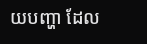យបញ្ហា ដែល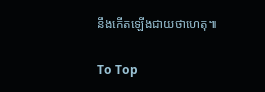នឹងកើតឡើងជាយថាហេតុ៕

To Top